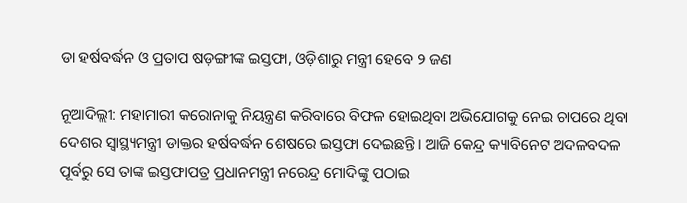ଡା ହର୍ଷବର୍ଦ୍ଧନ ଓ ପ୍ରତାପ ଷଡ଼ଙ୍ଗୀଙ୍କ ଇସ୍ତଫା, ଓଡ଼ିଶାରୁ ମନ୍ତ୍ରୀ ହେବେ ୨ ଜଣ

ନୂଆଦିଲ୍ଲୀ: ମହାମାରୀ କରୋନାକୁ ନିୟନ୍ତ୍ରଣ କରିବାରେ ବିଫଳ ହୋଇଥିବା ଅଭିଯୋଗକୁ ନେଇ ଚାପରେ ଥିବା ଦେଶର ସ୍ୱାସ୍ଥ୍ୟମନ୍ତ୍ରୀ ଡାକ୍ତର ହର୍ଷବର୍ଦ୍ଧନ ଶେଷରେ ଇସ୍ତଫା ଦେଇଛନ୍ତି। ଆଜି କେନ୍ଦ୍ର କ୍ୟାବିନେଟ ଅଦଳବଦଳ ପୂର୍ବରୁ ସେ ତାଙ୍କ ଇସ୍ତଫାପତ୍ର ପ୍ରଧାନମନ୍ତ୍ରୀ ନରେନ୍ଦ୍ର ମୋଦିଙ୍କୁ ପଠାଇ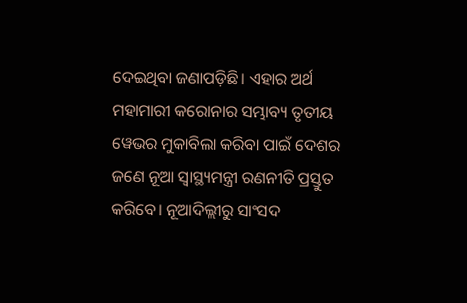ଦେଇଥିବା ଜଣାପଡ଼ିଛି। ଏହାର ଅର୍ଥ ମହାମାରୀ କରୋନାର ସମ୍ଭାବ୍ୟ ତୃତୀୟ ୱେଭର ମୁକାବିଲା କରିବା ପାଇଁ ଦେଶର ଜଣେ ନୂଆ ସ୍ୱାସ୍ଥ୍ୟମନ୍ତ୍ରୀ ରଣନୀତି ପ୍ରସ୍ତୁତ କରିବେ। ନୂଆଦିଲ୍ଲୀରୁ ସାଂସଦ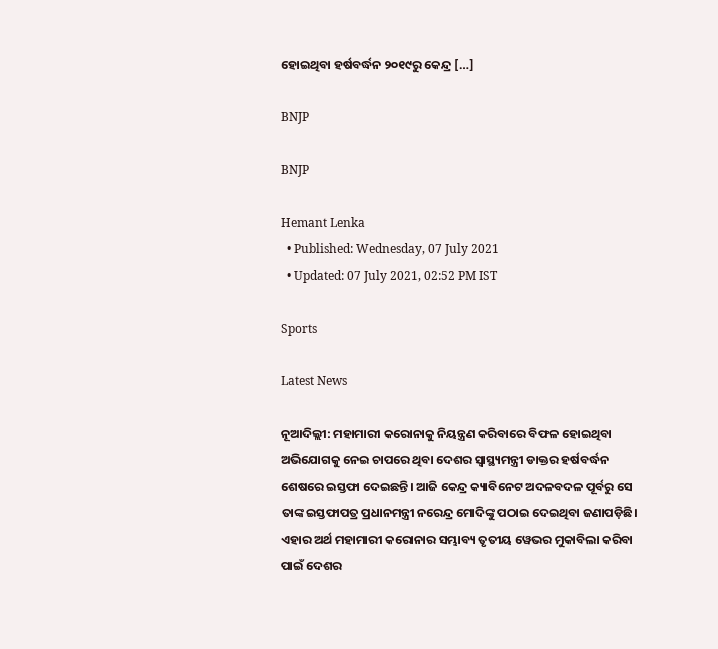ହୋଇଥିବା ହର୍ଷବର୍ଦ୍ଧନ ୨୦୧୯ରୁ କେନ୍ଦ୍ର […]

BNJP

BNJP

Hemant Lenka
  • Published: Wednesday, 07 July 2021
  • Updated: 07 July 2021, 02:52 PM IST

Sports

Latest News

ନୂଆଦିଲ୍ଲୀ: ମହାମାରୀ କରୋନାକୁ ନିୟନ୍ତ୍ରଣ କରିବାରେ ବିଫଳ ହୋଇଥିବା ଅଭିଯୋଗକୁ ନେଇ ଚାପରେ ଥିବା ଦେଶର ସ୍ୱାସ୍ଥ୍ୟମନ୍ତ୍ରୀ ଡାକ୍ତର ହର୍ଷବର୍ଦ୍ଧନ ଶେଷରେ ଇସ୍ତଫା ଦେଇଛନ୍ତି। ଆଜି କେନ୍ଦ୍ର କ୍ୟାବିନେଟ ଅଦଳବଦଳ ପୂର୍ବରୁ ସେ ତାଙ୍କ ଇସ୍ତଫାପତ୍ର ପ୍ରଧାନମନ୍ତ୍ରୀ ନରେନ୍ଦ୍ର ମୋଦିଙ୍କୁ ପଠାଇ ଦେଇଥିବା ଜଣାପଡ଼ିଛି। ଏହାର ଅର୍ଥ ମହାମାରୀ କରୋନାର ସମ୍ଭାବ୍ୟ ତୃତୀୟ ୱେଭର ମୁକାବିଲା କରିବା ପାଇଁ ଦେଶର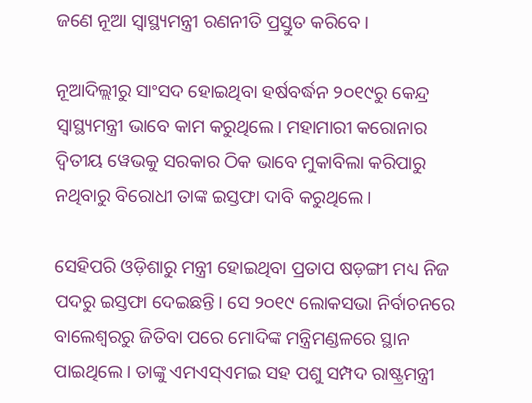ଜଣେ ନୂଆ ସ୍ୱାସ୍ଥ୍ୟମନ୍ତ୍ରୀ ରଣନୀତି ପ୍ରସ୍ତୁତ କରିବେ।

ନୂଆଦିଲ୍ଲୀରୁ ସାଂସଦ ହୋଇଥିବା ହର୍ଷବର୍ଦ୍ଧନ ୨୦୧୯ରୁ କେନ୍ଦ୍ର ସ୍ୱାସ୍ଥ୍ୟମନ୍ତ୍ରୀ ଭାବେ କାମ କରୁଥିଲେ। ମହାମାରୀ କରୋନାର ଦ୍ୱିତୀୟ ୱେଭକୁ ସରକାର ଠିକ ଭାବେ ମୁକାବିଲା କରିପାରୁ ନଥିବାରୁ ବିରୋଧୀ ତାଙ୍କ ଇସ୍ତଫା ଦାବି କରୁଥିଲେ।

ସେହିପରି ଓଡ଼ିଶାରୁ ମନ୍ତ୍ରୀ ହୋଇଥିବା ପ୍ରତାପ ଷଡ଼ଙ୍ଗୀ ମଧ୍ୟ ନିଜ ପଦରୁ ଇସ୍ତଫା ଦେଇଛନ୍ତି। ସେ ୨୦୧୯ ଲୋକସଭା ନିର୍ବାଚନରେ ବାଲେଶ୍ୱରରୁ ଜିତିବା ପରେ ମୋଦିଙ୍କ ମନ୍ତ୍ରିମଣ୍ଡଳରେ ସ୍ଥାନ ପାଇଥିଲେ। ତାଙ୍କୁ ଏମଏସ୍‌ଏମଇ ସହ ପଶୁ ସମ୍ପଦ ରାଷ୍ଟ୍ରମନ୍ତ୍ରୀ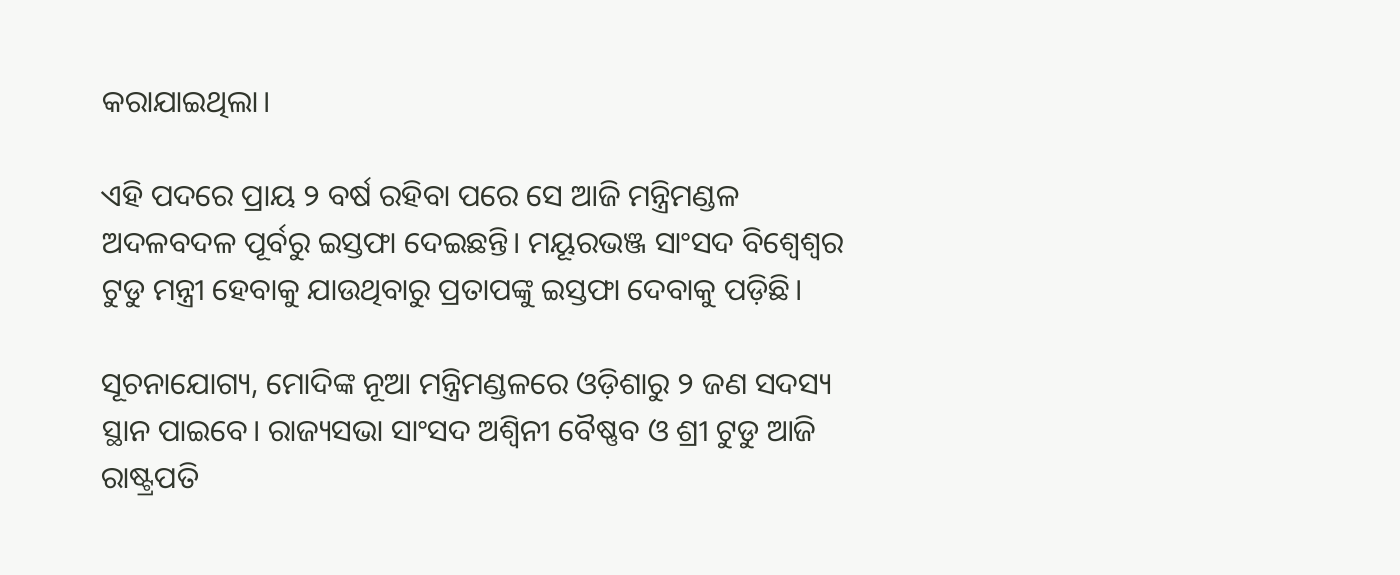କରାଯାଇଥିଲା।

ଏହି ପଦରେ ପ୍ରାୟ ୨ ବର୍ଷ ରହିବା ପରେ ସେ ଆଜି ମନ୍ତ୍ରିମଣ୍ଡଳ ଅଦଳବଦଳ ପୂର୍ବରୁ ଇସ୍ତଫା ଦେଇଛନ୍ତି। ମୟୂରଭଞ୍ଜ ସାଂସଦ ବିଶ୍ୱେଶ୍ୱର ଟୁଡୁ ମନ୍ତ୍ରୀ ହେବାକୁ ଯାଉଥିବାରୁ ପ୍ରତାପଙ୍କୁ ଇସ୍ତଫା ଦେବାକୁ ପଡ଼ିଛି।

ସୂଚନାଯୋଗ୍ୟ, ମୋଦିଙ୍କ ନୂଆ ମନ୍ତ୍ରିମଣ୍ଡଳରେ ଓଡ଼ିଶାରୁ ୨ ଜଣ ସଦସ୍ୟ ସ୍ଥାନ ପାଇବେ। ରାଜ୍ୟସଭା ସାଂସଦ ଅଶ୍ୱିନୀ ବୈଷ୍ଣବ ଓ ଶ୍ରୀ ଟୁଡୁ ଆଜି ରାଷ୍ଟ୍ରପତି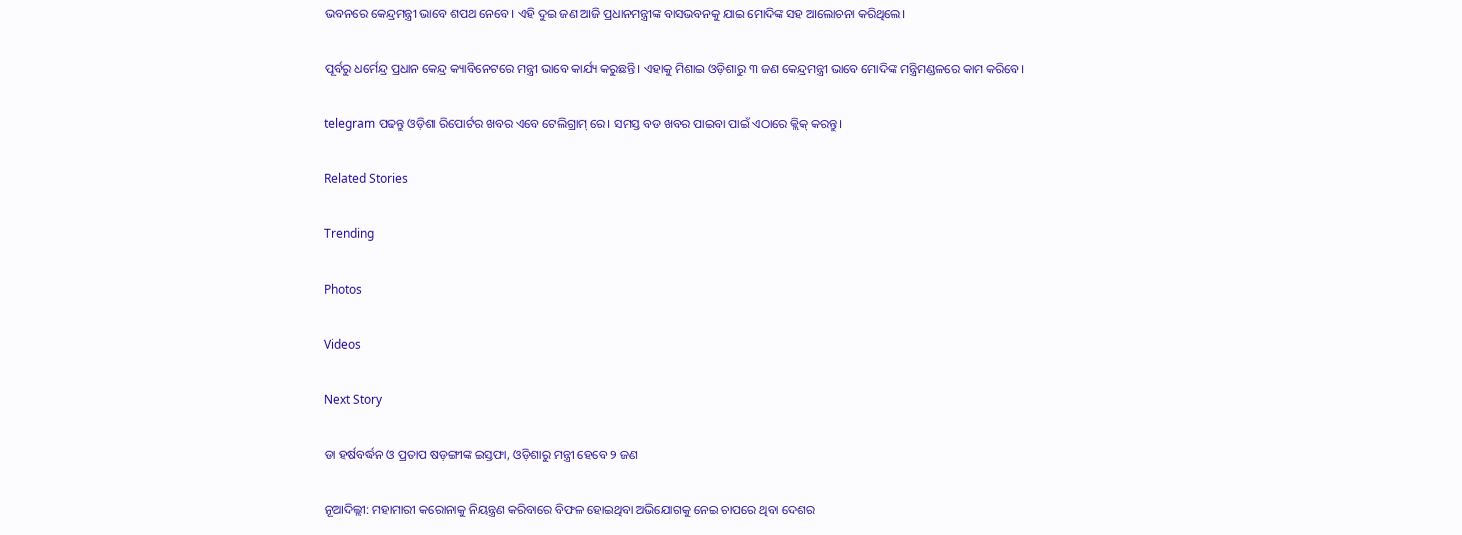ଭବନରେ କେନ୍ଦ୍ରମନ୍ତ୍ରୀ ଭାବେ ଶପଥ ନେବେ। ଏହି ଦୁଇ ଜଣ ଆଜି ପ୍ରଧାନମନ୍ତ୍ରୀଙ୍କ ବାସଭବନକୁ ଯାଇ ମୋଦିଙ୍କ ସହ ଆଲୋଚନା କରିଥିଲେ।

ପୂର୍ବରୁ ଧର୍ମେନ୍ଦ୍ର ପ୍ରଧାନ କେନ୍ଦ୍ର କ୍ୟାବିନେଟରେ ମନ୍ତ୍ରୀ ଭାବେ କାର୍ଯ୍ୟ କରୁଛନ୍ତି। ଏହାକୁ ମିଶାଇ ଓଡ଼ିଶାରୁ ୩ ଜଣ କେନ୍ଦ୍ରମନ୍ତ୍ରୀ ଭାବେ ମୋଦିଙ୍କ ମନ୍ତ୍ରିମଣ୍ଡଳରେ କାମ କରିବେ।

telegram ପଢନ୍ତୁ ଓଡ଼ିଶା ରିପୋର୍ଟର ଖବର ଏବେ ଟେଲିଗ୍ରାମ୍ ରେ। ସମସ୍ତ ବଡ ଖବର ପାଇବା ପାଇଁ ଏଠାରେ କ୍ଲିକ୍ କରନ୍ତୁ।

Related Stories

Trending

Photos

Videos

Next Story

ଡା ହର୍ଷବର୍ଦ୍ଧନ ଓ ପ୍ରତାପ ଷଡ଼ଙ୍ଗୀଙ୍କ ଇସ୍ତଫା, ଓଡ଼ିଶାରୁ ମନ୍ତ୍ରୀ ହେବେ ୨ ଜଣ

ନୂଆଦିଲ୍ଲୀ: ମହାମାରୀ କରୋନାକୁ ନିୟନ୍ତ୍ରଣ କରିବାରେ ବିଫଳ ହୋଇଥିବା ଅଭିଯୋଗକୁ ନେଇ ଚାପରେ ଥିବା ଦେଶର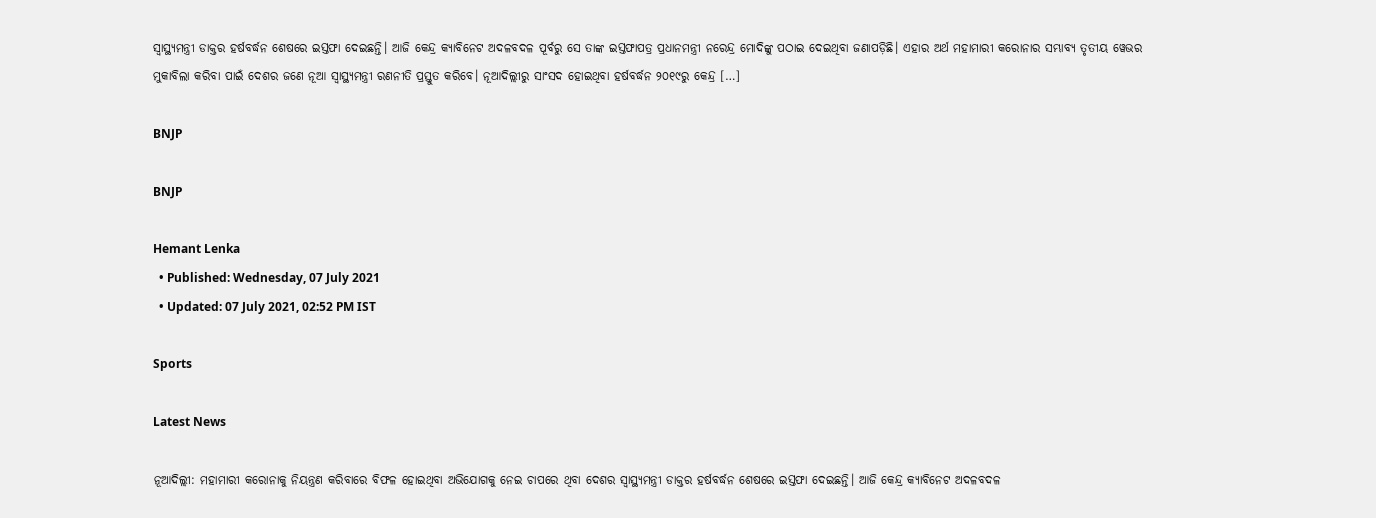ସ୍ୱାସ୍ଥ୍ୟମନ୍ତ୍ରୀ ଡାକ୍ତର ହର୍ଷବର୍ଦ୍ଧନ ଶେଷରେ ଇସ୍ତଫା ଦେଇଛନ୍ତି। ଆଜି କେନ୍ଦ୍ର କ୍ୟାବିନେଟ ଅଦଳବଦଳ ପୂର୍ବରୁ ସେ ତାଙ୍କ ଇସ୍ତଫାପତ୍ର ପ୍ରଧାନମନ୍ତ୍ରୀ ନରେନ୍ଦ୍ର ମୋଦିଙ୍କୁ ପଠାଇ ଦେଇଥିବା ଜଣାପଡ଼ିଛି। ଏହାର ଅର୍ଥ ମହାମାରୀ କରୋନାର ସମ୍ଭାବ୍ୟ ତୃତୀୟ ୱେଭର ମୁକାବିଲା କରିବା ପାଇଁ ଦେଶର ଜଣେ ନୂଆ ସ୍ୱାସ୍ଥ୍ୟମନ୍ତ୍ରୀ ରଣନୀତି ପ୍ରସ୍ତୁତ କରିବେ। ନୂଆଦିଲ୍ଲୀରୁ ସାଂସଦ ହୋଇଥିବା ହର୍ଷବର୍ଦ୍ଧନ ୨୦୧୯ରୁ କେନ୍ଦ୍ର […]

BNJP

BNJP

Hemant Lenka
  • Published: Wednesday, 07 July 2021
  • Updated: 07 July 2021, 02:52 PM IST

Sports

Latest News

ନୂଆଦିଲ୍ଲୀ: ମହାମାରୀ କରୋନାକୁ ନିୟନ୍ତ୍ରଣ କରିବାରେ ବିଫଳ ହୋଇଥିବା ଅଭିଯୋଗକୁ ନେଇ ଚାପରେ ଥିବା ଦେଶର ସ୍ୱାସ୍ଥ୍ୟମନ୍ତ୍ରୀ ଡାକ୍ତର ହର୍ଷବର୍ଦ୍ଧନ ଶେଷରେ ଇସ୍ତଫା ଦେଇଛନ୍ତି। ଆଜି କେନ୍ଦ୍ର କ୍ୟାବିନେଟ ଅଦଳବଦଳ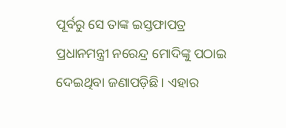ପୂର୍ବରୁ ସେ ତାଙ୍କ ଇସ୍ତଫାପତ୍ର ପ୍ରଧାନମନ୍ତ୍ରୀ ନରେନ୍ଦ୍ର ମୋଦିଙ୍କୁ ପଠାଇ ଦେଇଥିବା ଜଣାପଡ଼ିଛି। ଏହାର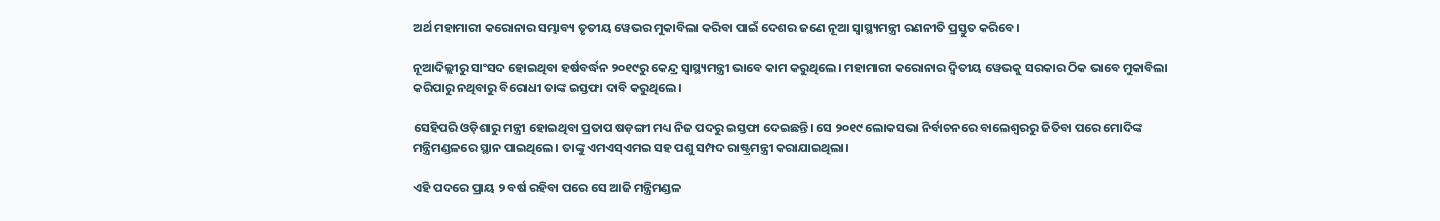ଅର୍ଥ ମହାମାରୀ କରୋନାର ସମ୍ଭାବ୍ୟ ତୃତୀୟ ୱେଭର ମୁକାବିଲା କରିବା ପାଇଁ ଦେଶର ଜଣେ ନୂଆ ସ୍ୱାସ୍ଥ୍ୟମନ୍ତ୍ରୀ ରଣନୀତି ପ୍ରସ୍ତୁତ କରିବେ।

ନୂଆଦିଲ୍ଲୀରୁ ସାଂସଦ ହୋଇଥିବା ହର୍ଷବର୍ଦ୍ଧନ ୨୦୧୯ରୁ କେନ୍ଦ୍ର ସ୍ୱାସ୍ଥ୍ୟମନ୍ତ୍ରୀ ଭାବେ କାମ କରୁଥିଲେ। ମହାମାରୀ କରୋନାର ଦ୍ୱିତୀୟ ୱେଭକୁ ସରକାର ଠିକ ଭାବେ ମୁକାବିଲା କରିପାରୁ ନଥିବାରୁ ବିରୋଧୀ ତାଙ୍କ ଇସ୍ତଫା ଦାବି କରୁଥିଲେ।

ସେହିପରି ଓଡ଼ିଶାରୁ ମନ୍ତ୍ରୀ ହୋଇଥିବା ପ୍ରତାପ ଷଡ଼ଙ୍ଗୀ ମଧ୍ୟ ନିଜ ପଦରୁ ଇସ୍ତଫା ଦେଇଛନ୍ତି। ସେ ୨୦୧୯ ଲୋକସଭା ନିର୍ବାଚନରେ ବାଲେଶ୍ୱରରୁ ଜିତିବା ପରେ ମୋଦିଙ୍କ ମନ୍ତ୍ରିମଣ୍ଡଳରେ ସ୍ଥାନ ପାଇଥିଲେ। ତାଙ୍କୁ ଏମଏସ୍‌ଏମଇ ସହ ପଶୁ ସମ୍ପଦ ରାଷ୍ଟ୍ରମନ୍ତ୍ରୀ କରାଯାଇଥିଲା।

ଏହି ପଦରେ ପ୍ରାୟ ୨ ବର୍ଷ ରହିବା ପରେ ସେ ଆଜି ମନ୍ତ୍ରିମଣ୍ଡଳ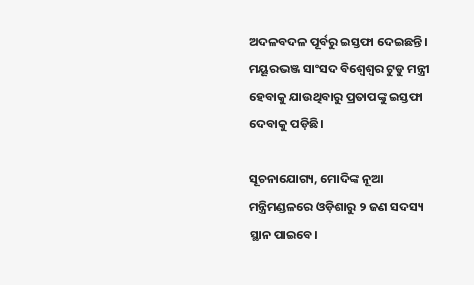ଅଦଳବଦଳ ପୂର୍ବରୁ ଇସ୍ତଫା ଦେଇଛନ୍ତି। ମୟୂରଭଞ୍ଜ ସାଂସଦ ବିଶ୍ୱେଶ୍ୱର ଟୁଡୁ ମନ୍ତ୍ରୀ ହେବାକୁ ଯାଉଥିବାରୁ ପ୍ରତାପଙ୍କୁ ଇସ୍ତଫା ଦେବାକୁ ପଡ଼ିଛି।

ସୂଚନାଯୋଗ୍ୟ, ମୋଦିଙ୍କ ନୂଆ ମନ୍ତ୍ରିମଣ୍ଡଳରେ ଓଡ଼ିଶାରୁ ୨ ଜଣ ସଦସ୍ୟ ସ୍ଥାନ ପାଇବେ।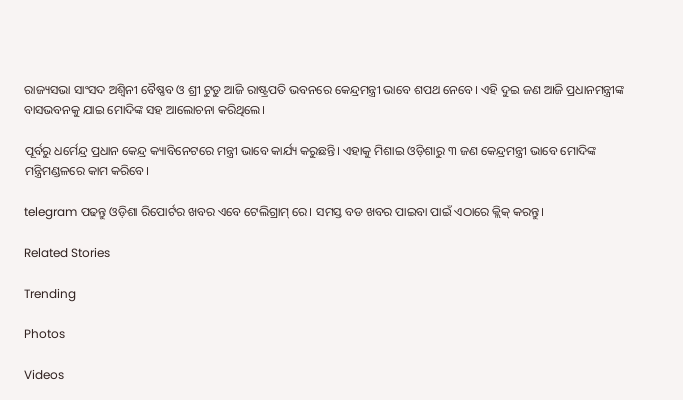ରାଜ୍ୟସଭା ସାଂସଦ ଅଶ୍ୱିନୀ ବୈଷ୍ଣବ ଓ ଶ୍ରୀ ଟୁଡୁ ଆଜି ରାଷ୍ଟ୍ରପତି ଭବନରେ କେନ୍ଦ୍ରମନ୍ତ୍ରୀ ଭାବେ ଶପଥ ନେବେ। ଏହି ଦୁଇ ଜଣ ଆଜି ପ୍ରଧାନମନ୍ତ୍ରୀଙ୍କ ବାସଭବନକୁ ଯାଇ ମୋଦିଙ୍କ ସହ ଆଲୋଚନା କରିଥିଲେ।

ପୂର୍ବରୁ ଧର୍ମେନ୍ଦ୍ର ପ୍ରଧାନ କେନ୍ଦ୍ର କ୍ୟାବିନେଟରେ ମନ୍ତ୍ରୀ ଭାବେ କାର୍ଯ୍ୟ କରୁଛନ୍ତି। ଏହାକୁ ମିଶାଇ ଓଡ଼ିଶାରୁ ୩ ଜଣ କେନ୍ଦ୍ରମନ୍ତ୍ରୀ ଭାବେ ମୋଦିଙ୍କ ମନ୍ତ୍ରିମଣ୍ଡଳରେ କାମ କରିବେ।

telegram ପଢନ୍ତୁ ଓଡ଼ିଶା ରିପୋର୍ଟର ଖବର ଏବେ ଟେଲିଗ୍ରାମ୍ ରେ। ସମସ୍ତ ବଡ ଖବର ପାଇବା ପାଇଁ ଏଠାରେ କ୍ଲିକ୍ କରନ୍ତୁ।

Related Stories

Trending

Photos

Videos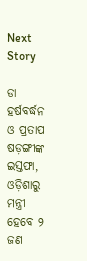Next Story

ଡା ହର୍ଷବର୍ଦ୍ଧନ ଓ ପ୍ରତାପ ଷଡ଼ଙ୍ଗୀଙ୍କ ଇସ୍ତଫା, ଓଡ଼ିଶାରୁ ମନ୍ତ୍ରୀ ହେବେ ୨ ଜଣ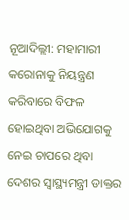ନୂଆଦିଲ୍ଲୀ: ମହାମାରୀ କରୋନାକୁ ନିୟନ୍ତ୍ରଣ କରିବାରେ ବିଫଳ ହୋଇଥିବା ଅଭିଯୋଗକୁ ନେଇ ଚାପରେ ଥିବା ଦେଶର ସ୍ୱାସ୍ଥ୍ୟମନ୍ତ୍ରୀ ଡାକ୍ତର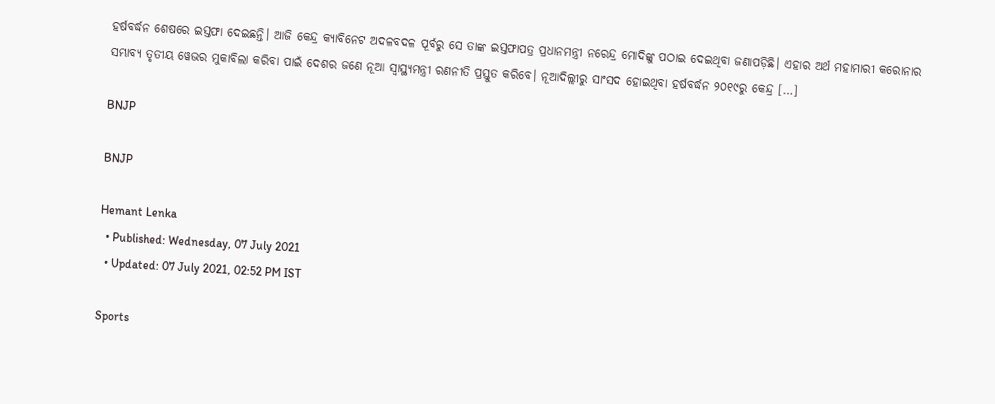ହର୍ଷବର୍ଦ୍ଧନ ଶେଷରେ ଇସ୍ତଫା ଦେଇଛନ୍ତି। ଆଜି କେନ୍ଦ୍ର କ୍ୟାବିନେଟ ଅଦଳବଦଳ ପୂର୍ବରୁ ସେ ତାଙ୍କ ଇସ୍ତଫାପତ୍ର ପ୍ରଧାନମନ୍ତ୍ରୀ ନରେନ୍ଦ୍ର ମୋଦିଙ୍କୁ ପଠାଇ ଦେଇଥିବା ଜଣାପଡ଼ିଛି। ଏହାର ଅର୍ଥ ମହାମାରୀ କରୋନାର ସମ୍ଭାବ୍ୟ ତୃତୀୟ ୱେଭର ମୁକାବିଲା କରିବା ପାଇଁ ଦେଶର ଜଣେ ନୂଆ ସ୍ୱାସ୍ଥ୍ୟମନ୍ତ୍ରୀ ରଣନୀତି ପ୍ରସ୍ତୁତ କରିବେ। ନୂଆଦିଲ୍ଲୀରୁ ସାଂସଦ ହୋଇଥିବା ହର୍ଷବର୍ଦ୍ଧନ ୨୦୧୯ରୁ କେନ୍ଦ୍ର […]

BNJP

BNJP

Hemant Lenka
  • Published: Wednesday, 07 July 2021
  • Updated: 07 July 2021, 02:52 PM IST

Sports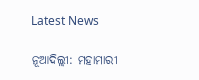Latest News

ନୂଆଦିଲ୍ଲୀ: ମହାମାରୀ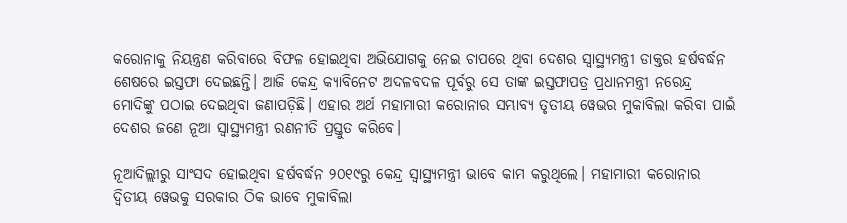କରୋନାକୁ ନିୟନ୍ତ୍ରଣ କରିବାରେ ବିଫଳ ହୋଇଥିବା ଅଭିଯୋଗକୁ ନେଇ ଚାପରେ ଥିବା ଦେଶର ସ୍ୱାସ୍ଥ୍ୟମନ୍ତ୍ରୀ ଡାକ୍ତର ହର୍ଷବର୍ଦ୍ଧନ ଶେଷରେ ଇସ୍ତଫା ଦେଇଛନ୍ତି। ଆଜି କେନ୍ଦ୍ର କ୍ୟାବିନେଟ ଅଦଳବଦଳ ପୂର୍ବରୁ ସେ ତାଙ୍କ ଇସ୍ତଫାପତ୍ର ପ୍ରଧାନମନ୍ତ୍ରୀ ନରେନ୍ଦ୍ର ମୋଦିଙ୍କୁ ପଠାଇ ଦେଇଥିବା ଜଣାପଡ଼ିଛି। ଏହାର ଅର୍ଥ ମହାମାରୀ କରୋନାର ସମ୍ଭାବ୍ୟ ତୃତୀୟ ୱେଭର ମୁକାବିଲା କରିବା ପାଇଁ ଦେଶର ଜଣେ ନୂଆ ସ୍ୱାସ୍ଥ୍ୟମନ୍ତ୍ରୀ ରଣନୀତି ପ୍ରସ୍ତୁତ କରିବେ।

ନୂଆଦିଲ୍ଲୀରୁ ସାଂସଦ ହୋଇଥିବା ହର୍ଷବର୍ଦ୍ଧନ ୨୦୧୯ରୁ କେନ୍ଦ୍ର ସ୍ୱାସ୍ଥ୍ୟମନ୍ତ୍ରୀ ଭାବେ କାମ କରୁଥିଲେ। ମହାମାରୀ କରୋନାର ଦ୍ୱିତୀୟ ୱେଭକୁ ସରକାର ଠିକ ଭାବେ ମୁକାବିଲା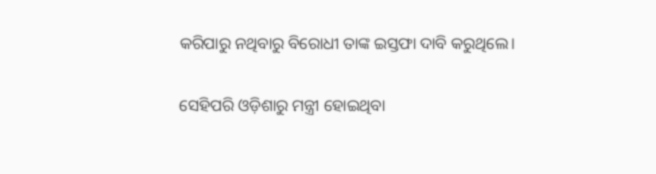କରିପାରୁ ନଥିବାରୁ ବିରୋଧୀ ତାଙ୍କ ଇସ୍ତଫା ଦାବି କରୁଥିଲେ।

ସେହିପରି ଓଡ଼ିଶାରୁ ମନ୍ତ୍ରୀ ହୋଇଥିବା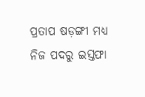ପ୍ରତାପ ଷଡ଼ଙ୍ଗୀ ମଧ୍ୟ ନିଜ ପଦରୁ ଇସ୍ତଫା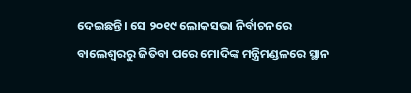ଦେଇଛନ୍ତି। ସେ ୨୦୧୯ ଲୋକସଭା ନିର୍ବାଚନରେ ବାଲେଶ୍ୱରରୁ ଜିତିବା ପରେ ମୋଦିଙ୍କ ମନ୍ତ୍ରିମଣ୍ଡଳରେ ସ୍ଥାନ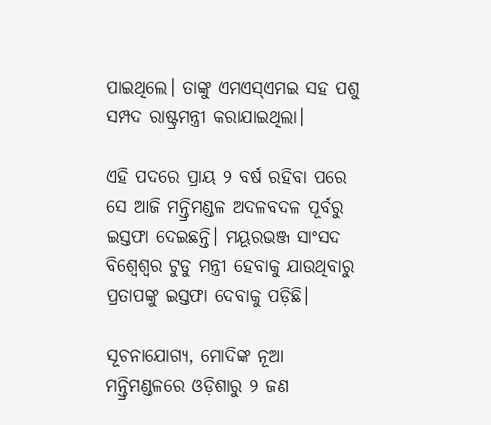ପାଇଥିଲେ। ତାଙ୍କୁ ଏମଏସ୍‌ଏମଇ ସହ ପଶୁ ସମ୍ପଦ ରାଷ୍ଟ୍ରମନ୍ତ୍ରୀ କରାଯାଇଥିଲା।

ଏହି ପଦରେ ପ୍ରାୟ ୨ ବର୍ଷ ରହିବା ପରେ ସେ ଆଜି ମନ୍ତ୍ରିମଣ୍ଡଳ ଅଦଳବଦଳ ପୂର୍ବରୁ ଇସ୍ତଫା ଦେଇଛନ୍ତି। ମୟୂରଭଞ୍ଜ ସାଂସଦ ବିଶ୍ୱେଶ୍ୱର ଟୁଡୁ ମନ୍ତ୍ରୀ ହେବାକୁ ଯାଉଥିବାରୁ ପ୍ରତାପଙ୍କୁ ଇସ୍ତଫା ଦେବାକୁ ପଡ଼ିଛି।

ସୂଚନାଯୋଗ୍ୟ, ମୋଦିଙ୍କ ନୂଆ ମନ୍ତ୍ରିମଣ୍ଡଳରେ ଓଡ଼ିଶାରୁ ୨ ଜଣ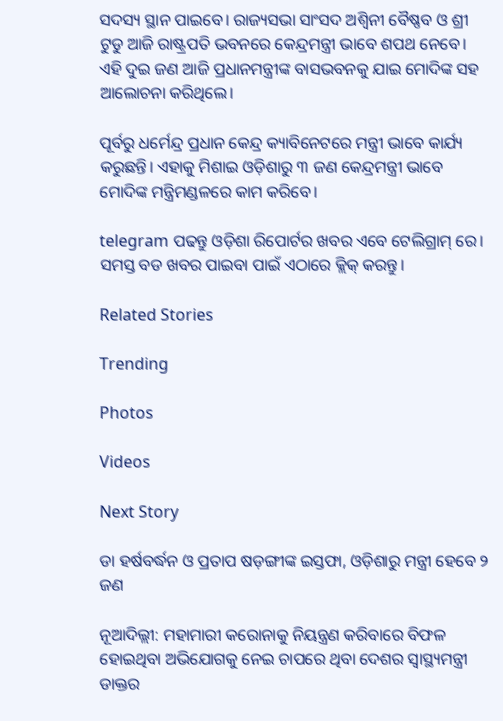ସଦସ୍ୟ ସ୍ଥାନ ପାଇବେ। ରାଜ୍ୟସଭା ସାଂସଦ ଅଶ୍ୱିନୀ ବୈଷ୍ଣବ ଓ ଶ୍ରୀ ଟୁଡୁ ଆଜି ରାଷ୍ଟ୍ରପତି ଭବନରେ କେନ୍ଦ୍ରମନ୍ତ୍ରୀ ଭାବେ ଶପଥ ନେବେ। ଏହି ଦୁଇ ଜଣ ଆଜି ପ୍ରଧାନମନ୍ତ୍ରୀଙ୍କ ବାସଭବନକୁ ଯାଇ ମୋଦିଙ୍କ ସହ ଆଲୋଚନା କରିଥିଲେ।

ପୂର୍ବରୁ ଧର୍ମେନ୍ଦ୍ର ପ୍ରଧାନ କେନ୍ଦ୍ର କ୍ୟାବିନେଟରେ ମନ୍ତ୍ରୀ ଭାବେ କାର୍ଯ୍ୟ କରୁଛନ୍ତି। ଏହାକୁ ମିଶାଇ ଓଡ଼ିଶାରୁ ୩ ଜଣ କେନ୍ଦ୍ରମନ୍ତ୍ରୀ ଭାବେ ମୋଦିଙ୍କ ମନ୍ତ୍ରିମଣ୍ଡଳରେ କାମ କରିବେ।

telegram ପଢନ୍ତୁ ଓଡ଼ିଶା ରିପୋର୍ଟର ଖବର ଏବେ ଟେଲିଗ୍ରାମ୍ ରେ। ସମସ୍ତ ବଡ ଖବର ପାଇବା ପାଇଁ ଏଠାରେ କ୍ଲିକ୍ କରନ୍ତୁ।

Related Stories

Trending

Photos

Videos

Next Story

ଡା ହର୍ଷବର୍ଦ୍ଧନ ଓ ପ୍ରତାପ ଷଡ଼ଙ୍ଗୀଙ୍କ ଇସ୍ତଫା, ଓଡ଼ିଶାରୁ ମନ୍ତ୍ରୀ ହେବେ ୨ ଜଣ

ନୂଆଦିଲ୍ଲୀ: ମହାମାରୀ କରୋନାକୁ ନିୟନ୍ତ୍ରଣ କରିବାରେ ବିଫଳ ହୋଇଥିବା ଅଭିଯୋଗକୁ ନେଇ ଚାପରେ ଥିବା ଦେଶର ସ୍ୱାସ୍ଥ୍ୟମନ୍ତ୍ରୀ ଡାକ୍ତର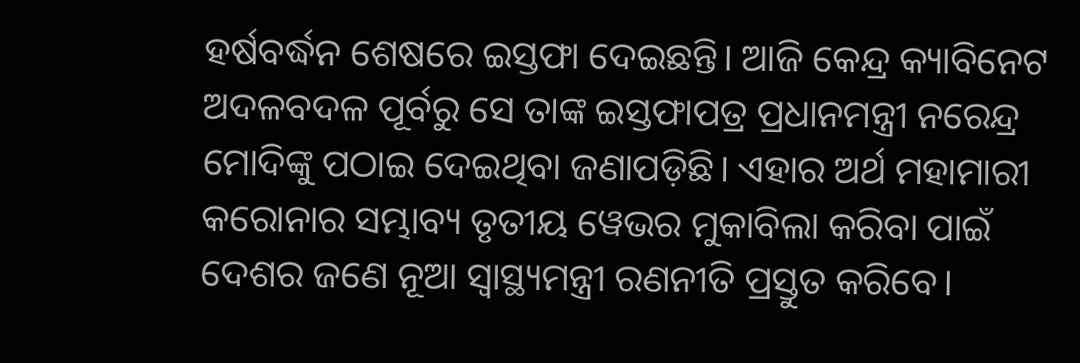ହର୍ଷବର୍ଦ୍ଧନ ଶେଷରେ ଇସ୍ତଫା ଦେଇଛନ୍ତି। ଆଜି କେନ୍ଦ୍ର କ୍ୟାବିନେଟ ଅଦଳବଦଳ ପୂର୍ବରୁ ସେ ତାଙ୍କ ଇସ୍ତଫାପତ୍ର ପ୍ରଧାନମନ୍ତ୍ରୀ ନରେନ୍ଦ୍ର ମୋଦିଙ୍କୁ ପଠାଇ ଦେଇଥିବା ଜଣାପଡ଼ିଛି। ଏହାର ଅର୍ଥ ମହାମାରୀ କରୋନାର ସମ୍ଭାବ୍ୟ ତୃତୀୟ ୱେଭର ମୁକାବିଲା କରିବା ପାଇଁ ଦେଶର ଜଣେ ନୂଆ ସ୍ୱାସ୍ଥ୍ୟମନ୍ତ୍ରୀ ରଣନୀତି ପ୍ରସ୍ତୁତ କରିବେ।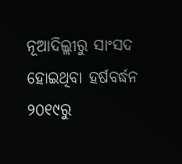ନୂଆଦିଲ୍ଲୀରୁ ସାଂସଦ ହୋଇଥିବା ହର୍ଷବର୍ଦ୍ଧନ ୨୦୧୯ରୁ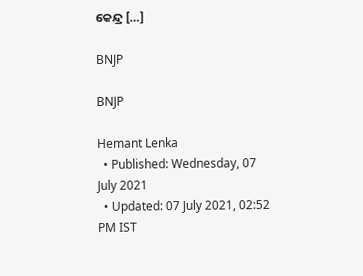କେନ୍ଦ୍ର […]

BNJP

BNJP

Hemant Lenka
  • Published: Wednesday, 07 July 2021
  • Updated: 07 July 2021, 02:52 PM IST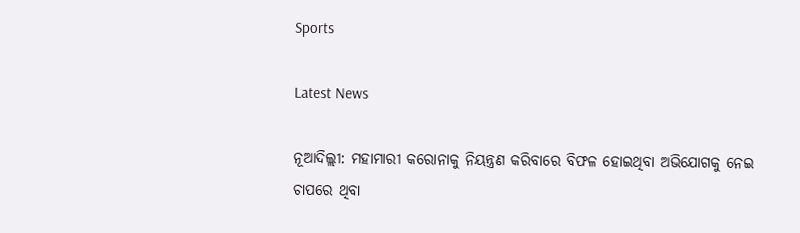Sports

Latest News

ନୂଆଦିଲ୍ଲୀ: ମହାମାରୀ କରୋନାକୁ ନିୟନ୍ତ୍ରଣ କରିବାରେ ବିଫଳ ହୋଇଥିବା ଅଭିଯୋଗକୁ ନେଇ ଚାପରେ ଥିବା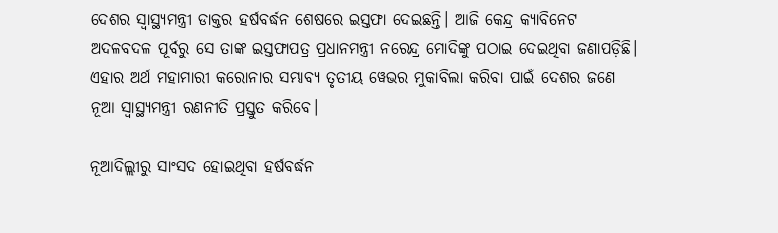ଦେଶର ସ୍ୱାସ୍ଥ୍ୟମନ୍ତ୍ରୀ ଡାକ୍ତର ହର୍ଷବର୍ଦ୍ଧନ ଶେଷରେ ଇସ୍ତଫା ଦେଇଛନ୍ତି। ଆଜି କେନ୍ଦ୍ର କ୍ୟାବିନେଟ ଅଦଳବଦଳ ପୂର୍ବରୁ ସେ ତାଙ୍କ ଇସ୍ତଫାପତ୍ର ପ୍ରଧାନମନ୍ତ୍ରୀ ନରେନ୍ଦ୍ର ମୋଦିଙ୍କୁ ପଠାଇ ଦେଇଥିବା ଜଣାପଡ଼ିଛି। ଏହାର ଅର୍ଥ ମହାମାରୀ କରୋନାର ସମ୍ଭାବ୍ୟ ତୃତୀୟ ୱେଭର ମୁକାବିଲା କରିବା ପାଇଁ ଦେଶର ଜଣେ ନୂଆ ସ୍ୱାସ୍ଥ୍ୟମନ୍ତ୍ରୀ ରଣନୀତି ପ୍ରସ୍ତୁତ କରିବେ।

ନୂଆଦିଲ୍ଲୀରୁ ସାଂସଦ ହୋଇଥିବା ହର୍ଷବର୍ଦ୍ଧନ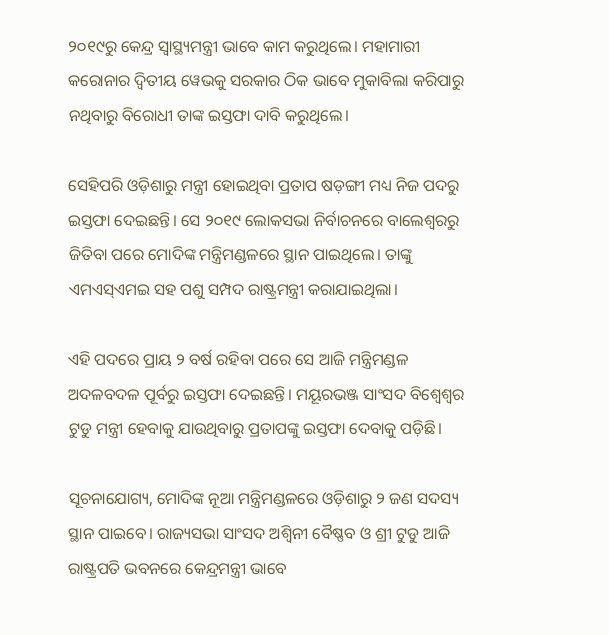୨୦୧୯ରୁ କେନ୍ଦ୍ର ସ୍ୱାସ୍ଥ୍ୟମନ୍ତ୍ରୀ ଭାବେ କାମ କରୁଥିଲେ। ମହାମାରୀ କରୋନାର ଦ୍ୱିତୀୟ ୱେଭକୁ ସରକାର ଠିକ ଭାବେ ମୁକାବିଲା କରିପାରୁ ନଥିବାରୁ ବିରୋଧୀ ତାଙ୍କ ଇସ୍ତଫା ଦାବି କରୁଥିଲେ।

ସେହିପରି ଓଡ଼ିଶାରୁ ମନ୍ତ୍ରୀ ହୋଇଥିବା ପ୍ରତାପ ଷଡ଼ଙ୍ଗୀ ମଧ୍ୟ ନିଜ ପଦରୁ ଇସ୍ତଫା ଦେଇଛନ୍ତି। ସେ ୨୦୧୯ ଲୋକସଭା ନିର୍ବାଚନରେ ବାଲେଶ୍ୱରରୁ ଜିତିବା ପରେ ମୋଦିଙ୍କ ମନ୍ତ୍ରିମଣ୍ଡଳରେ ସ୍ଥାନ ପାଇଥିଲେ। ତାଙ୍କୁ ଏମଏସ୍‌ଏମଇ ସହ ପଶୁ ସମ୍ପଦ ରାଷ୍ଟ୍ରମନ୍ତ୍ରୀ କରାଯାଇଥିଲା।

ଏହି ପଦରେ ପ୍ରାୟ ୨ ବର୍ଷ ରହିବା ପରେ ସେ ଆଜି ମନ୍ତ୍ରିମଣ୍ଡଳ ଅଦଳବଦଳ ପୂର୍ବରୁ ଇସ୍ତଫା ଦେଇଛନ୍ତି। ମୟୂରଭଞ୍ଜ ସାଂସଦ ବିଶ୍ୱେଶ୍ୱର ଟୁଡୁ ମନ୍ତ୍ରୀ ହେବାକୁ ଯାଉଥିବାରୁ ପ୍ରତାପଙ୍କୁ ଇସ୍ତଫା ଦେବାକୁ ପଡ଼ିଛି।

ସୂଚନାଯୋଗ୍ୟ, ମୋଦିଙ୍କ ନୂଆ ମନ୍ତ୍ରିମଣ୍ଡଳରେ ଓଡ଼ିଶାରୁ ୨ ଜଣ ସଦସ୍ୟ ସ୍ଥାନ ପାଇବେ। ରାଜ୍ୟସଭା ସାଂସଦ ଅଶ୍ୱିନୀ ବୈଷ୍ଣବ ଓ ଶ୍ରୀ ଟୁଡୁ ଆଜି ରାଷ୍ଟ୍ରପତି ଭବନରେ କେନ୍ଦ୍ରମନ୍ତ୍ରୀ ଭାବେ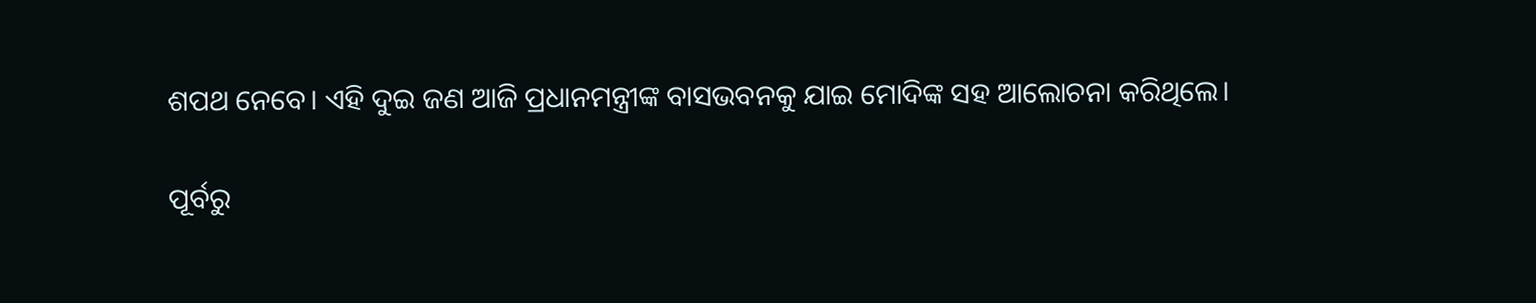ଶପଥ ନେବେ। ଏହି ଦୁଇ ଜଣ ଆଜି ପ୍ରଧାନମନ୍ତ୍ରୀଙ୍କ ବାସଭବନକୁ ଯାଇ ମୋଦିଙ୍କ ସହ ଆଲୋଚନା କରିଥିଲେ।

ପୂର୍ବରୁ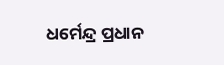ଧର୍ମେନ୍ଦ୍ର ପ୍ରଧାନ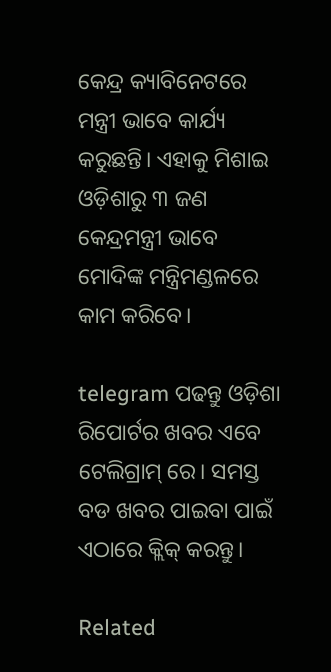କେନ୍ଦ୍ର କ୍ୟାବିନେଟରେ ମନ୍ତ୍ରୀ ଭାବେ କାର୍ଯ୍ୟ କରୁଛନ୍ତି। ଏହାକୁ ମିଶାଇ ଓଡ଼ିଶାରୁ ୩ ଜଣ କେନ୍ଦ୍ରମନ୍ତ୍ରୀ ଭାବେ ମୋଦିଙ୍କ ମନ୍ତ୍ରିମଣ୍ଡଳରେ କାମ କରିବେ।

telegram ପଢନ୍ତୁ ଓଡ଼ିଶା ରିପୋର୍ଟର ଖବର ଏବେ ଟେଲିଗ୍ରାମ୍ ରେ। ସମସ୍ତ ବଡ ଖବର ପାଇବା ପାଇଁ ଏଠାରେ କ୍ଲିକ୍ କରନ୍ତୁ।

Related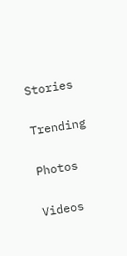Stories

Trending

Photos

Videos